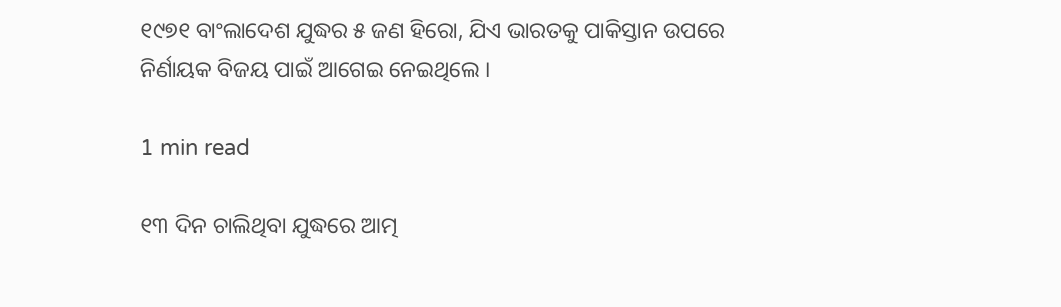୧୯୭୧ ବାଂଲାଦେଶ ଯୁଦ୍ଧର ୫ ଜଣ ହିରୋ, ଯିଏ ଭାରତକୁ ପାକିସ୍ତାନ ଉପରେ ନିର୍ଣାୟକ ବିଜୟ ପାଇଁ ଆଗେଇ ନେଇଥିଲେ ।

1 min read

୧୩ ଦିନ ଚାଲିଥିବା ଯୁଦ୍ଧରେ ଆତ୍ମ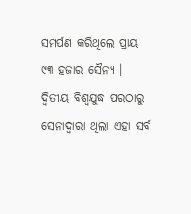ସମର୍ପଣ କରିଥିଲେ ପ୍ରାୟ ୯୩ ହଜାର ସୈନ୍ୟ । ଦ୍ୱିତୀୟ ବିଶ୍ୱଯୁଦ୍ଧ ପରଠାରୁ ସେନାଦ୍ୱାରା ଥିଲା ଏହା ସର୍ବ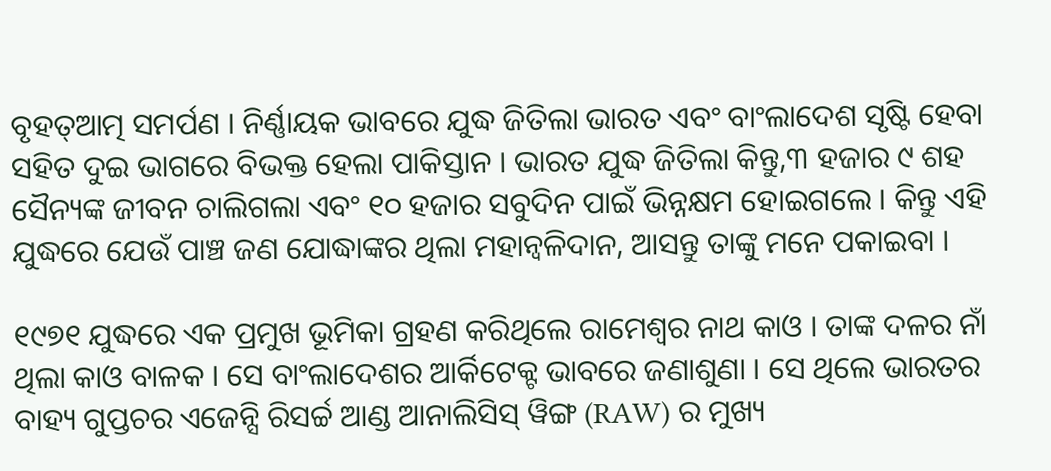ବୃହତ୍ଆତ୍ମ ସମର୍ପଣ । ନିର୍ଣ୍ଣାୟକ ଭାବରେ ଯୁଦ୍ଧ ଜିତିଲା ଭାରତ ଏବଂ ବାଂଲାଦେଶ ସୃଷ୍ଟି ହେବା ସହିତ ଦୁଇ ଭାଗରେ ବିଭକ୍ତ ହେଲା ପାକିସ୍ତାନ । ଭାରତ ଯୁଦ୍ଧ ଜିତିଲା କିନ୍ତୁ,୩ ହଜାର ୯ ଶହ ସୈନ୍ୟଙ୍କ ଜୀବନ ଚାଲିଗଲା ଏବଂ ୧୦ ହଜାର ସବୁଦିନ ପାଇଁ ଭିନ୍ନକ୍ଷମ ହୋଇଗଲେ । କିନ୍ତୁ ଏହି ଯୁଦ୍ଧରେ ଯେଉଁ ପାଞ୍ଚ ଜଣ ଯୋଦ୍ଧାଙ୍କର ଥିଲା ମହାନ୍ବଳିଦାନ, ଆସନ୍ତୁ ତାଙ୍କୁ ମନେ ପକାଇବା ।

୧୯୭୧ ଯୁଦ୍ଧରେ ଏକ ପ୍ରମୁଖ ଭୂମିକା ଗ୍ରହଣ କରିଥିଲେ ରାମେଶ୍ୱର ନାଥ କାଓ । ତାଙ୍କ ଦଳର ନାଁ ଥିଲା କାଓ ବାଳକ । ସେ ବାଂଲାଦେଶର ଆର୍କିଟେକ୍ଟ ଭାବରେ ଜଣାଶୁଣା । ସେ ଥିଲେ ଭାରତର ବାହ୍ୟ ଗୁପ୍ତଚର ଏଜେନ୍ସି ରିସର୍ଚ୍ଚ ଆଣ୍ଡ ଆନାଲିସିସ୍ ୱିଙ୍ଗ (RAW) ର ମୁଖ୍ୟ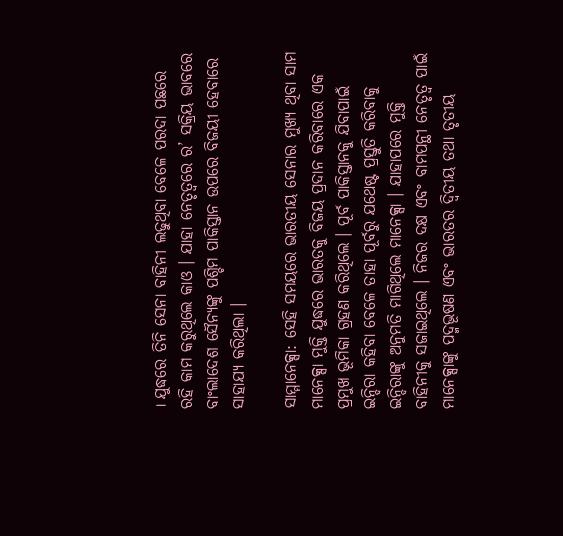। ଯୁଦ୍ଧରେ ତିନି ସେନା ବାହିନୀ ଲଢୁଥିବା ବେଳେ ପରଦା ପଛରେ ରହି କାମ କରୁଥିଲେ କାଓ । ଯାହା ନେତୃତ୍ୱରେ ର’ ସକ୍ରିୟ ଭାବରେ ବାଂଲାଦେଶ ସୈନ୍ୟଙ୍କୁ ପଶ୍ଚିମ ପାକିସ୍ତାନ ଉପରେ ବିଜୟୀ ହେବାରେ ସାହାଯ୍ୟ କରିଥିଲା ।

ସାମ୍ମାନେକ୍ସା: ସେହି ସମୟରେ ଭାରତୀୟ ସେନାର ମୁଖ୍ୟ ଥିବା ସାମ ମାନେକ୍ସା ମୁକ୍ତି ଯୁଦ୍ଧରେ ଭାରତକୁ ବିଜୟ ପ୍ରଦାନ କରିବାରେ ଏକ ପ୍ରମୁଖ ଭୂମିକା ଗ୍ରହଣ କରିଥିଲେ । ପୂର୍ବ ପାକିସ୍ତାନକୁ ଯିବାପାଇଁ ଇନ୍ଦିରା କହିବା ବେଳେ ତାହା ପୂର୍ବରୁ ଯଥେଷ୍ଟ ପ୍ରସ୍ତୁତି କରିବାକୁ ଇନ୍ଦିରାଙ୍କୁ ଅନୁମତି ମାଗିଥିଲେ ମାନେକ୍ସା । ଯାହାପରେ ମୁକ୍ତି ବାହିନୀକୁ ସଜାଇଥିଲେ । ନିଜର ଦକ୍ଷ ଏବଂ ବାମପନ୍ଥୀ ନେତୃତ୍ୱ ପାଇଁ ମାନେକ୍ସାଙ୍କୁ ପଦ୍ମଭୂଷଣ ଏବଂ ଭାରତର ଦ୍ୱିତୀୟ ତଥା ତୃତୀୟ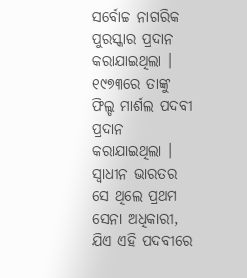ସର୍ବୋଚ୍ଚ ନାଗରିକ ପୁରସ୍କାର ପ୍ରଦାନ କରାଯାଇଥିଲା । ୧୯୭୩ରେ ତାଙ୍କୁ ଫିଲ୍ଡ ମାର୍ଶଲ ପଦବୀ ପ୍ରଦାନ କରାଯାଇଥିଲା । ସ୍ୱାଧୀନ ଭାରତର ସେ ଥିଲେ ପ୍ରଥମ ସେନା ଅଧିକାରୀ, ଯିଏ ଏହି ପଦବୀରେ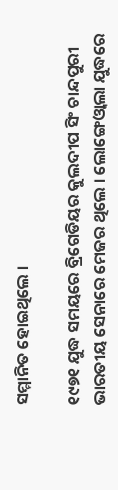ସମ୍ମାନିତ ହୋଇଥିଲେ ।

୧୯୭୧ ଯୁଦ୍ଧ ସମୟରେ ବ୍ରିଗେଡିୟର କୁଲଦୀପ ସିଂ ଚାନ୍ଦପୁରୀ ଭାରତୀୟ ସେନାରେ ମେଜର ଥିଲେ । ଲୋଙ୍ଗେଓ୍ୱାଲା ଯୁଦ୍ଧରେ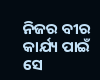ନିଜର ବୀର କାର୍ଯ୍ୟ ପାଇଁ ସେ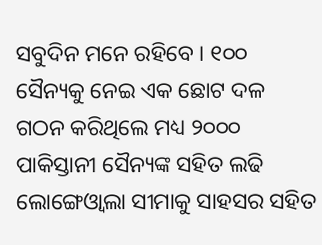ସବୁଦିନ ମନେ ରହିବେ । ୧୦୦ ସୈନ୍ୟକୁ ନେଇ ଏକ ଛୋଟ ଦଳ ଗଠନ କରିଥିଲେ ମଧ୍ୟ ୨୦୦୦ ପାକିସ୍ତାନୀ ସୈନ୍ୟଙ୍କ ସହିତ ଲଢି ଲୋଙ୍ଗେଓ୍ୱାଲା ସୀମାକୁ ସାହସର ସହିତ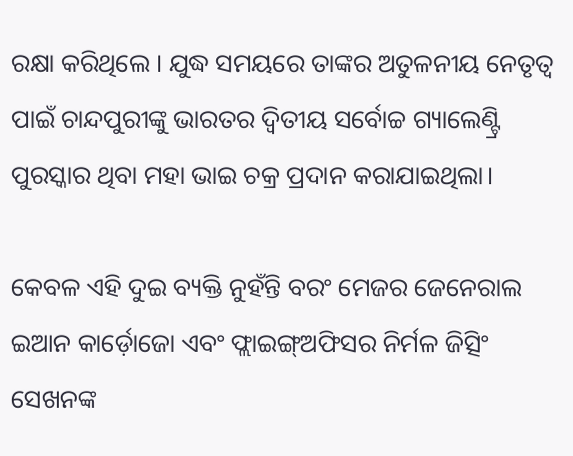ରକ୍ଷା କରିଥିଲେ । ଯୁଦ୍ଧ ସମୟରେ ତାଙ୍କର ଅତୁଳନୀୟ ନେତୃତ୍ୱ ପାଇଁ ଚାନ୍ଦପୁରୀଙ୍କୁ ଭାରତର ଦ୍ୱିତୀୟ ସର୍ବୋଚ୍ଚ ଗ୍ୟାଲେଣ୍ଟ୍ରି ପୁରସ୍କାର ଥିବା ମହା ଭାଇ ଚକ୍ର ପ୍ରଦାନ କରାଯାଇଥିଲା।

କେବଳ ଏହି ଦୁଇ ବ୍ୟକ୍ତି ନୁହଁନ୍ତି ବରଂ ମେଜର ଜେନେରାଲ ଇଆନ କାର୍ଡ଼ୋଜୋ ଏବଂ ଫ୍ଲାଇଙ୍ଗ୍ଅଫିସର ନିର୍ମଳ ଜିତ୍ସିଂ ସେଖନଙ୍କ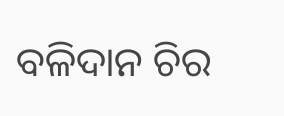ବଳିଦାନ ଚିର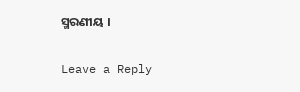ସ୍ମରଣୀୟ ।

Leave a Reply